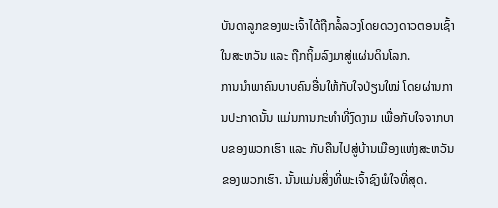ບັນດາລູກຂອງພະເຈົ້າໄດ້ຖືກລໍ້ລວງໂດຍດວງດາວຕອນເຊົ້າ ໃນສະຫວັນ ແລະ ຖືກຖິ້ມລົງມາສູ່ແຜ່ນດິນໂລກ.
ການນໍາພາຄົນບາບຄົນອື່ນໃຫ້ກັບໃຈປ່ຽນໃໝ່ ໂດຍຜ່ານການປະກາດນັ້ນ ແມ່ນການກະທໍາທີ່ງົດງາມ ເພື່ອກັບໃຈຈາກບາບຂອງພວກເຮົາ ແລະ ກັບຄືນໄປສູ່ບ້ານເມືອງແຫ່ງສະຫວັນຂອງພວກເຮົາ. ນັ້ນແມ່ນສິ່ງທີ່ພະເຈົ້າຊົງພໍໃຈທີ່ສຸດ.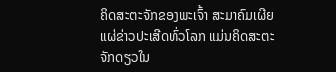ຄິດສະຕະຈັກຂອງພະເຈົ້າ ສະມາຄົມເຜີຍແຜ່ຂ່າວປະເສີດທົ່ວໂລກ ແມ່ນຄິດສະຕະຈັກດຽວໃນ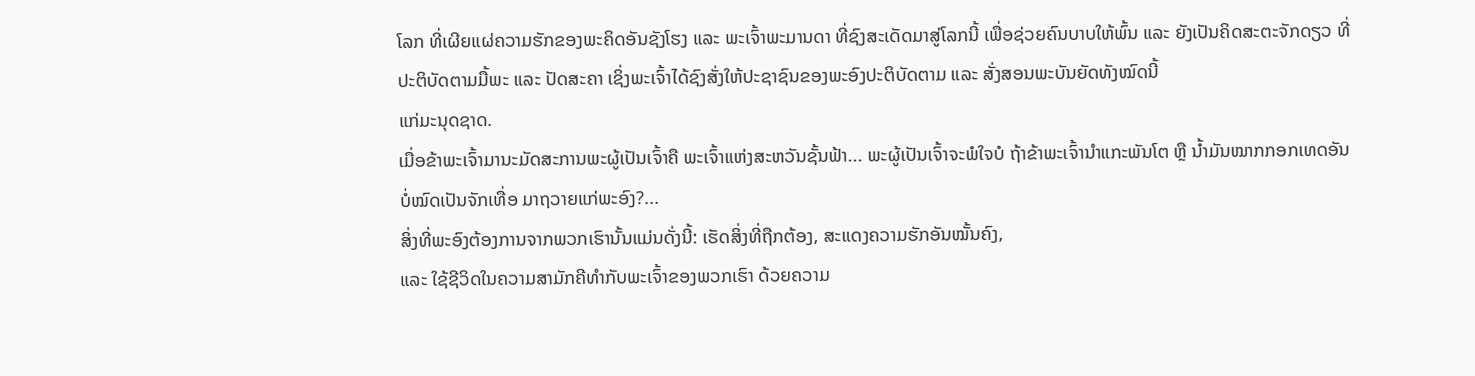ໂລກ ທີ່ເຜີຍແຜ່ຄວາມຮັກຂອງພະຄິດອັນຊັງໂຮງ ແລະ ພະເຈົ້າພະມານດາ ທີ່ຊົງສະເດັດມາສູ່ໂລກນີ້ ເພື່ອຊ່ວຍຄົນບາບໃຫ້ພົ້ນ ແລະ ຍັງເປັນຄິດສະຕະຈັກດຽວ ທີ່ປະຕິບັດຕາມມື້ພະ ແລະ ປັດສະຄາ ເຊິ່ງພະເຈົ້າໄດ້ຊົງສັ່ງໃຫ້ປະຊາຊົນຂອງພະອົງປະຕິບັດຕາມ ແລະ ສັ່ງສອນພະບັນຍັດທັງໝົດນີ້
ແກ່ມະນຸດຊາດ.
ເມື່ອຂ້າພະເຈົ້າມານະມັດສະການພະຜູ້ເປັນເຈົ້າຄື ພະເຈົ້າແຫ່ງສະຫວັນຊັ້ນຟ້າ... ພະຜູ້ເປັນເຈົ້າຈະພໍໃຈບໍ ຖ້າຂ້າພະເຈົ້ານໍາແກະພັນໂຕ ຫຼື ນໍ້າມັນໝາກກອກເທດອັນບໍ່ໝົດເປັນຈັກເທື່ອ ມາຖວາຍແກ່ພະອົງ?...
ສິ່ງທີ່ພະອົງຕ້ອງການຈາກພວກເຮົານັ້ນແມ່ນດັ່ງນີ້: ເຮັດສິ່ງທີ່ຖືກຕ້ອງ, ສະແດງຄວາມຮັກອັນໝັ້ນຄົງ,
ແລະ ໃຊ້ຊີວິດໃນຄວາມສາມັກຄີທໍາກັບພະເຈົ້າຂອງພວກເຮົາ ດ້ວຍຄວາມ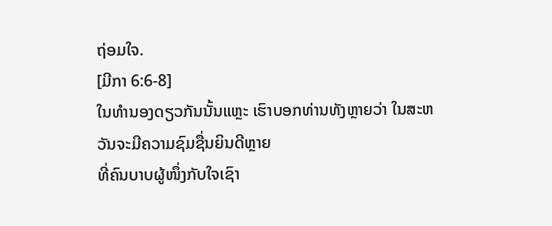ຖ່ອມໃຈ.
[ມີກາ 6:6-8]
ໃນທໍານອງດຽວກັນນັ້ນແຫຼະ ເຮົາບອກທ່ານທັງຫຼາຍວ່າ ໃນສະຫວັນຈະມີຄວາມຊົມຊື່ນຍິນດີຫຼາຍ
ທີ່ຄົນບາບຜູ້ໜຶ່ງກັບໃຈເຊົາ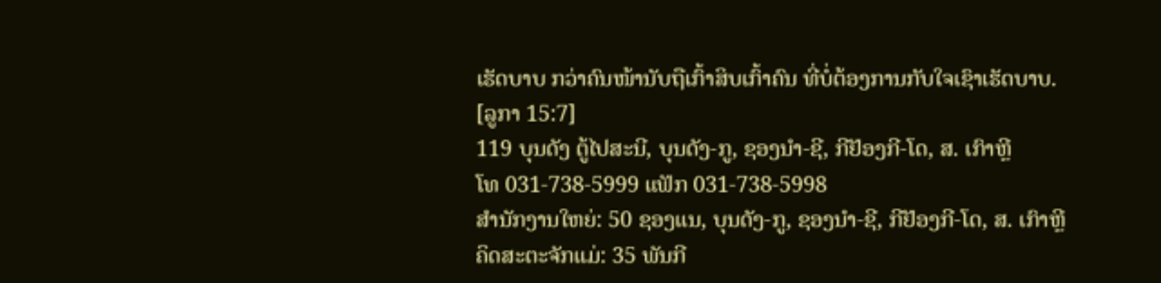ເຮັດບາບ ກວ່າຄົນໜ້ານັບຖືເກົ້າສິບເກົ້າຄົນ ທີ່ບໍ່ຕ້ອງການກັບໃຈເຊົາເຮັດບາບ.
[ລູກາ 15:7]
119 ບຸນດັງ ຕູ້ໄປສະນີ, ບຸນດັງ-ກູ, ຊອງນຳ-ຊີ, ກີຢັອງກີ-ໂດ, ສ. ເກົາຫຼີ
ໂທ 031-738-5999 ແຟັກ 031-738-5998
ສໍານັກງານໃຫຍ່: 50 ຊອງແນ, ບຸນດັງ-ກູ, ຊອງນຳ-ຊີ, ກີຢັອງກີ-ໂດ, ສ. ເກົາຫຼີ
ຄິດສະຕະຈັກແມ່: 35 ພັນກີ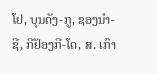ໂຢ, ບຸນດັງ-ກູ, ຊອງນຳ-ຊີ, ກີຢັອງກີ-ໂດ, ສ. ເກົາ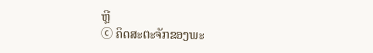ຫຼີ
ⓒ ຄິດສະຕະຈັກຂອງພະ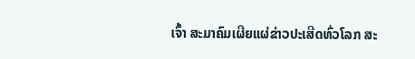ເຈົ້າ ສະມາຄົມເຜີຍແຜ່ຂ່າວປະເສີດທົ່ວໂລກ ສະ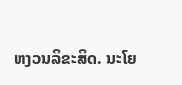ຫງວນລິຂະສິດ. ນະໂຍ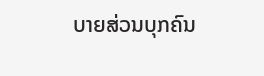ບາຍສ່ວນບຸກຄົນ